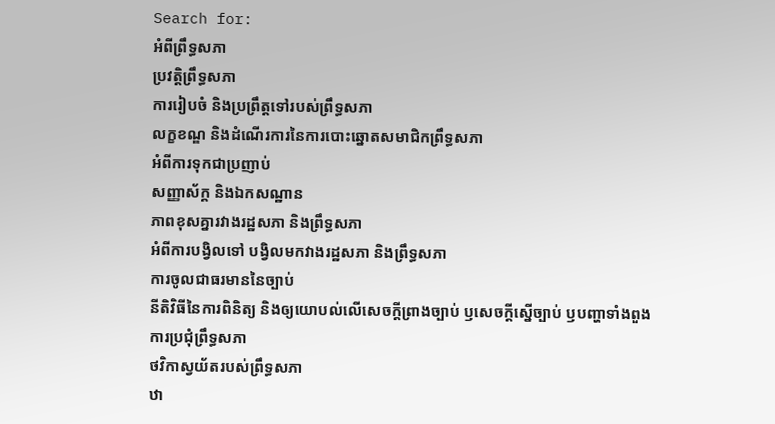Search for:
អំពីព្រឹទ្ធសភា
ប្រវត្តិព្រឹទ្ធសភា
ការរៀបចំ និងប្រព្រឹត្តទៅរបស់ព្រឹទ្ធសភា
លក្ខខណ្ឌ និងដំណើរការនៃការបោះឆ្នោតសមាជិកព្រឹទ្ធសភា
អំពីការទុកជាប្រញាប់
សញ្ញាស័ក្គ និងឯកសណ្ឋាន
ភាពខុសគ្នារវាងរដ្ឋសភា និងព្រឹទ្ធសភា
អំពីការបង្វិលទៅ បង្វិលមកវាងរដ្ឋសភា និងព្រឹទ្ធសភា
ការចូលជាធរមាននៃច្បាប់
នីតិវិធីនៃការពិនិត្យ និងឲ្យយោបល់លើសេចក្តីព្រាងច្បាប់ ឫសេចក្តីស្នើច្បាប់ ឫបញ្ហាទាំងពួង
ការប្រជុំព្រឹទ្ធសភា
ថវិកាស្វយ័តរបស់ព្រឹទ្ធសភា
ឋា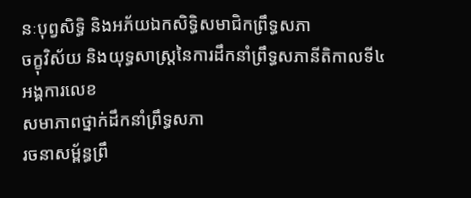នៈបុព្វសិទ្ធិ និងអភ័យឯកសិទ្ធិសមាជិកព្រឹទ្ធសភា
ចក្ខុវិស័យ និងយុទ្ធសាស្រ្តនៃការដឹកនាំព្រឹទ្ធសភានីតិកាលទី៤
អង្គការលេខ
សមាភាពថ្នាក់ដឹកនាំព្រឹទ្ធសភា
រចនាសម្ព័ន្ធព្រឹ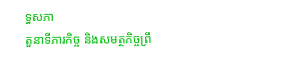ទ្ធសភា
តួនាទីភារកិច្ច និងសមត្ថកិច្ចព្រឹ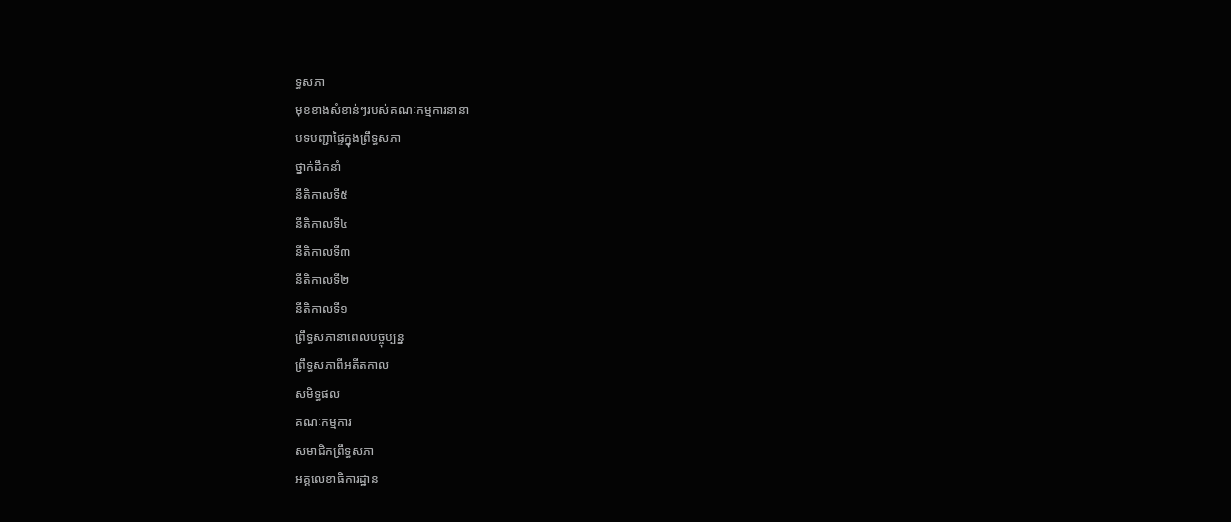ទ្ធសភា
មុខខាងសំខាន់ៗរបស់គណៈកម្មការនានា
បទបញ្ជាផ្ទៃក្នុងព្រឹទ្ធសភា
ថ្នាក់ដឹកនាំ
នីតិកាលទី៥
នីតិកាលទី៤
នីតិកាលទី៣
នីតិកាលទី២
នីតិកាលទី១
ព្រឹទ្ធសភានាពេលបច្ចុប្បន្ន
ព្រឹទ្ធសភាពីអតីតកាល
សមិទ្ធផល
គណៈកម្មការ
សមាជិកព្រឹទ្ធសភា
អគ្គលេខាធិការដ្ឋាន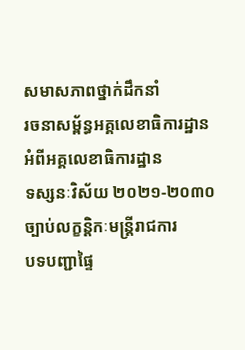សមាសភាពថ្នាក់ដឹកនាំ
រចនាសម្ព័ន្ធអគ្គលេខាធិការដ្ឋាន
អំពីអគ្គលេខាធិការដ្ឋាន
ទស្សនៈវិស័យ ២០២១-២០៣០
ច្បាប់លក្ខន្តិកៈមន្រ្តីរាជការ
បទបញ្ជាផ្ទៃ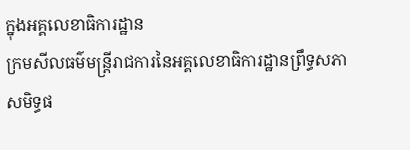ក្នុងអគ្គលេខាធិការដ្ឋាន
ក្រមសីលធម៌មន្ត្រីរាជការនៃអគ្គលេខាធិការដ្ឋានព្រឹទ្ធសភា
សមិទ្ធផ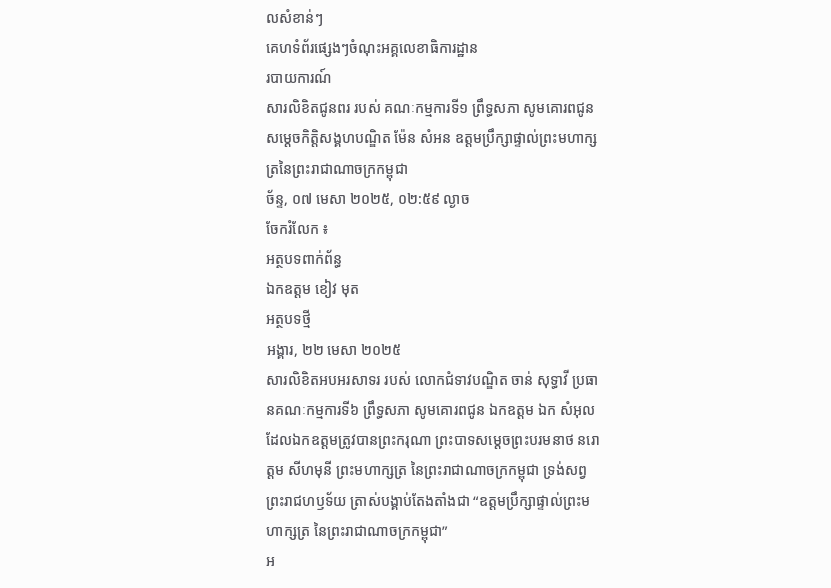លសំខាន់ៗ
គេហទំព័រផ្សេងៗចំណុះអគ្គលេខាធិការដ្ឋាន
របាយការណ៍
សារលិខិតជូនពរ របស់ គណៈកម្មការទី១ ព្រឹទ្ធសភា សូមគោរពជូន សម្តេចកិត្តិសង្គហបណ្ឌិត ម៉ែន សំអន ឧត្តមប្រឹក្សាផ្ទាល់ព្រះមហាក្សត្រនៃព្រះរាជាណាចក្រកម្ពុជា
ច័ន្ទ, ០៧ មេសា ២០២៥, ០២:៥៩ ល្ងាច
ចែករំលែក ៖
អត្ថបទពាក់ព័ន្ធ
ឯកឧត្តម ខៀវ មុត
អត្ថបទថ្មី
អង្គារ, ២២ មេសា ២០២៥
សារលិខិតអបអរសាទរ របស់ លោកជំទាវបណ្ឌិត ចាន់ សុទ្ធាវី ប្រធានគណៈកម្មការទី៦ ព្រឹទ្ធសភា សូមគោរពជូន ឯកឧត្តម ឯក សំអុល ដែលឯកឧត្តមត្រូវបានព្រះករុណា ព្រះបាទសម្តេចព្រះបរមនាថ នរោត្តម សីហមុនី ព្រះមហាក្សត្រ នៃព្រះរាជាណាចក្រកម្ពុជា ទ្រង់សព្វព្រះរាជហឫទ័យ ត្រាស់បង្គាប់តែងតាំងជា “ឧត្តមប្រឹក្សាផ្ទាល់ព្រះមហាក្សត្រ នៃព្រះរាជាណាចក្រកម្ពុជា”
អ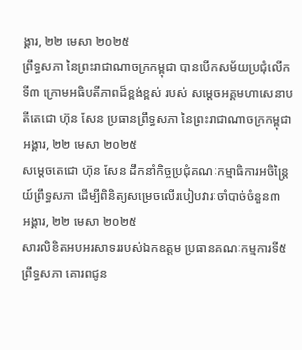ង្គារ, ២២ មេសា ២០២៥
ព្រឹទ្ធសភា នៃព្រះរាជាណាចក្រកម្ពុជា បានបើកសម័យប្រជុំលើកទី៣ ក្រោមអធិបតីភាពដ៏ខ្ពង់ខ្ពស់ របស់ សម្តេចអគ្គមហាសេនាបតីតេជោ ហ៊ុន សែន ប្រធានព្រឹទ្ធសភា នៃព្រះរាជាណាចក្រកម្ពុជា
អង្គារ, ២២ មេសា ២០២៥
សម្តេចតេជោ ហ៊ុន សែន ដឹកនាំកិច្ចប្រជុំគណៈកម្មាធិការអចិន្ត្រៃយ៍ព្រឹទ្ធសភា ដើម្បីពិនិត្យសម្រេចលើរបៀបវារៈចាំបាច់ចំនួន៣
អង្គារ, ២២ មេសា ២០២៥
សារលិខិតអបអរសាទររបស់ឯកឧត្តម ប្រធានគណៈកម្មការទី៥ព្រឹទ្ធសភា គោរពជូន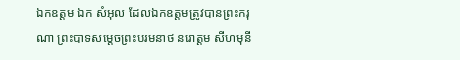ឯកឧត្តម ឯក សំអុល ដែលឯកឧត្តមត្រូវបានព្រះករុណា ព្រះបាទសម្តេចព្រះបរមនាថ នរោត្តម សីហមុនី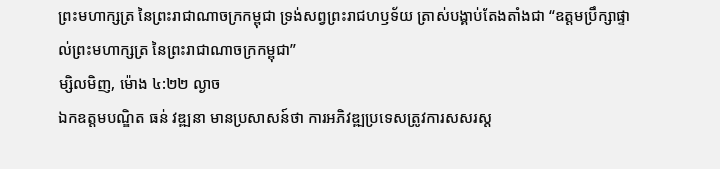ព្រះមហាក្សត្រ នៃព្រះរាជាណាចក្រកម្ពុជា ទ្រង់សព្វព្រះរាជហឫទ័យ ត្រាស់បង្គាប់តែងតាំងជា “ឧត្តមប្រឹក្សាផ្ទាល់ព្រះមហាក្សត្រ នៃព្រះរាជាណាចក្រកម្ពុជា”
ម្សិលមិញ, ម៉ោង ៤:២២ ល្ងាច
ឯកឧត្តមបណ្ឌិត ធន់ វឌ្ឍនា មានប្រសាសន៍ថា ការអភិវឌ្ឍប្រទេសត្រូវការសសរស្ត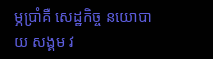ម្ភប្រាំគឺ សេដ្ឋកិច្ច នយោបាយ សង្គម វ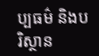ប្បធម៌ និងបរិស្ថាន